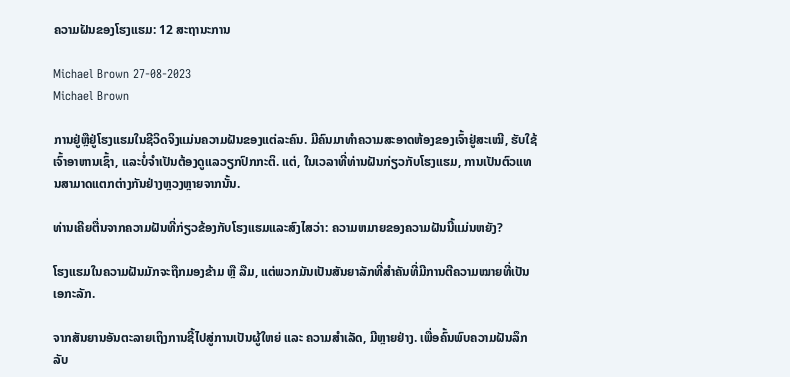ຄວາມຝັນຂອງໂຮງແຮມ: 12 ສະຖານະການ

Michael Brown 27-08-2023
Michael Brown

ການຢູ່ຫຼືຢູ່ໂຮງແຮມໃນຊີວິດຈິງແມ່ນຄວາມຝັນຂອງແຕ່ລະຄົນ. ມີຄົນມາທຳຄວາມສະອາດຫ້ອງຂອງເຈົ້າຢູ່ສະເໝີ, ຮັບໃຊ້ເຈົ້າອາຫານເຊົ້າ, ແລະບໍ່ຈຳເປັນຕ້ອງດູແລວຽກປົກກະຕິ. ແຕ່, ໃນເວລາທີ່ທ່ານຝັນກ່ຽວກັບໂຮງແຮມ, ການເປັນຕົວແທນສາມາດແຕກຕ່າງກັນຢ່າງຫຼວງຫຼາຍຈາກນັ້ນ.

ທ່ານເຄີຍຕື່ນຈາກຄວາມຝັນທີ່ກ່ຽວຂ້ອງກັບໂຮງແຮມແລະສົງໄສວ່າ: ຄວາມຫມາຍຂອງຄວາມຝັນນີ້ແມ່ນຫຍັງ?

ໂຮງແຮມໃນຄວາມຝັນມັກຈະຖືກມອງຂ້າມ ຫຼື ລືມ, ແຕ່ພວກມັນເປັນສັນຍາລັກທີ່ສຳຄັນທີ່ມີການຕີຄວາມໝາຍທີ່ເປັນເອກະລັກ.

ຈາກສັນຍານອັນຕະລາຍເຖິງການຊີ້ໄປສູ່ການເປັນຜູ້ໃຫຍ່ ແລະ ຄວາມສຳເລັດ, ມີຫຼາຍຢ່າງ. ເພື່ອຄົ້ນພົບຄວາມຝັນລຶກລັບ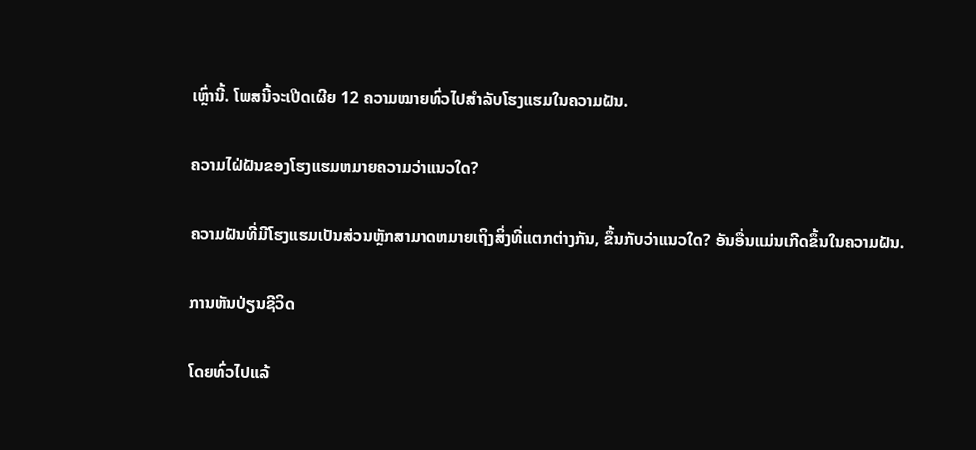ເຫຼົ່ານີ້. ໂພສນີ້ຈະເປີດເຜີຍ 12 ຄວາມໝາຍທົ່ວໄປສຳລັບໂຮງແຮມໃນຄວາມຝັນ.

ຄວາມໄຝ່ຝັນຂອງໂຮງແຮມຫມາຍຄວາມວ່າແນວໃດ?

ຄວາມຝັນທີ່ມີໂຮງແຮມເປັນສ່ວນຫຼັກສາມາດຫມາຍເຖິງສິ່ງທີ່ແຕກຕ່າງກັນ, ຂຶ້ນກັບວ່າແນວໃດ? ອັນອື່ນແມ່ນເກີດຂຶ້ນໃນຄວາມຝັນ.

ການຫັນປ່ຽນຊີວິດ

ໂດຍທົ່ວໄປແລ້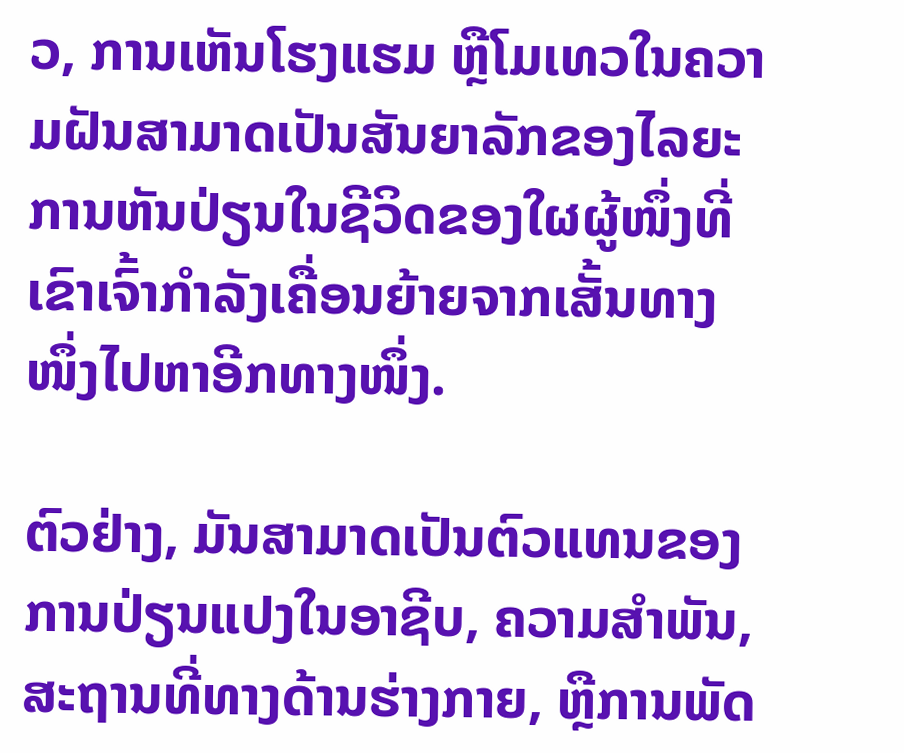ວ, ການເຫັນໂຮງແຮມ ຫຼືໂມເທວໃນຄວາມຝັນສາມາດເປັນສັນຍາລັກຂອງໄລຍະການຫັນປ່ຽນໃນຊີວິດຂອງໃຜຜູ້ໜຶ່ງທີ່ເຂົາເຈົ້າກຳລັງເຄື່ອນຍ້າຍຈາກເສັ້ນທາງໜຶ່ງໄປຫາອີກທາງໜຶ່ງ.

ຕົວຢ່າງ, ມັນສາມາດເປັນຕົວແທນຂອງການປ່ຽນແປງໃນອາຊີບ, ຄວາມສໍາພັນ, ສະຖານທີ່ທາງດ້ານຮ່າງກາຍ, ຫຼືການພັດ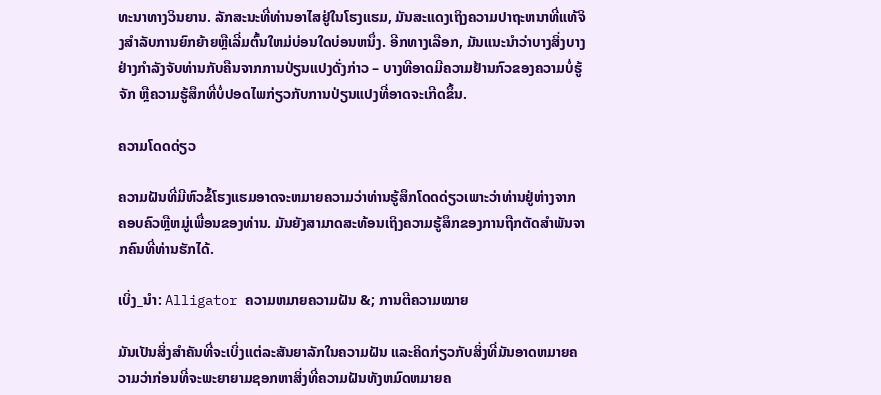ທະນາທາງວິນຍານ. ລັກສະນະທີ່ທ່ານອາໄສຢູ່ໃນໂຮງແຮມ, ມັນສະແດງເຖິງຄວາມປາຖະຫນາທີ່ແທ້ຈິງສໍາລັບການຍົກຍ້າຍຫຼືເລີ່ມຕົ້ນໃຫມ່ບ່ອນໃດບ່ອນຫນຶ່ງ. ອີກທາງເລືອກ, ມັນແນະນໍາວ່າບາງສິ່ງບາງຢ່າງກໍາລັງຈັບທ່ານກັບຄືນຈາກການປ່ຽນແປງດັ່ງກ່າວ – ບາງທີອາດມີຄວາມຢ້ານກົວຂອງຄວາມບໍ່ຮູ້ຈັກ ຫຼືຄວາມຮູ້ສຶກທີ່ບໍ່ປອດໄພກ່ຽວກັບການປ່ຽນແປງທີ່ອາດຈະເກີດຂຶ້ນ.

ຄວາມໂດດດ່ຽວ

ຄວາມຝັນທີ່ມີຫົວຂໍ້ໂຮງແຮມອາດຈະຫມາຍຄວາມວ່າທ່ານຮູ້ສຶກໂດດດ່ຽວເພາະວ່າທ່ານຢູ່ຫ່າງຈາກ ຄອບຄົວຫຼືຫມູ່ເພື່ອນຂອງທ່ານ. ມັນຍັງສາມາດສະທ້ອນເຖິງຄວາມຮູ້ສຶກຂອງການຖືກຕັດສຳພັນຈາກຄົນທີ່ທ່ານຮັກໄດ້.

ເບິ່ງ_ນຳ: Alligator ຄວາມຫມາຍຄວາມຝັນ &; ການຕີຄວາມໝາຍ

ມັນເປັນສິ່ງສໍາຄັນທີ່ຈະເບິ່ງແຕ່ລະສັນຍາລັກໃນຄວາມຝັນ ແລະຄິດກ່ຽວກັບສິ່ງທີ່ມັນອາດຫມາຍຄວາມວ່າກ່ອນທີ່ຈະພະຍາຍາມຊອກຫາສິ່ງທີ່ຄວາມຝັນທັງຫມົດຫມາຍຄ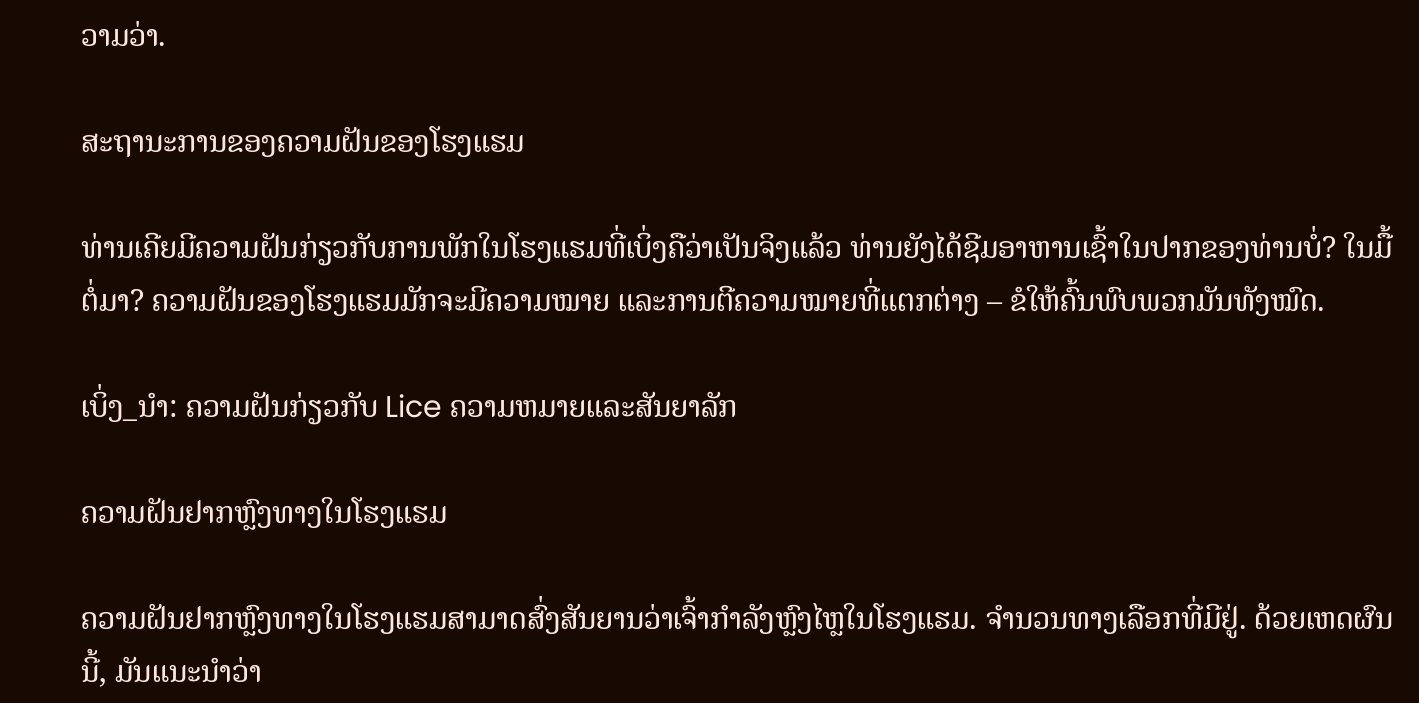ວາມວ່າ.

ສະຖານະການຂອງຄວາມຝັນຂອງໂຮງແຮມ

ທ່ານເຄີຍມີຄວາມຝັນກ່ຽວກັບການພັກໃນໂຮງແຮມທີ່ເບິ່ງຄືວ່າເປັນຈິງແລ້ວ ທ່ານຍັງໄດ້ຊີມອາຫານເຊົ້າໃນປາກຂອງທ່ານບໍ່? ໃນມື້ຕໍ່ມາ? ຄວາມຝັນຂອງໂຮງແຮມມັກຈະມີຄວາມໝາຍ ແລະການຕີຄວາມໝາຍທີ່ແຕກຕ່າງ – ຂໍໃຫ້ຄົ້ນພົບພວກມັນທັງໝົດ.

ເບິ່ງ_ນຳ: ຄວາມຝັນກ່ຽວກັບ Lice ຄວາມຫມາຍແລະສັນຍາລັກ

ຄວາມຝັນຢາກຫຼົງທາງໃນໂຮງແຮມ

ຄວາມຝັນຢາກຫຼົງທາງໃນໂຮງແຮມສາມາດສົ່ງສັນຍານວ່າເຈົ້າກຳລັງຫຼົງໄຫຼໃນໂຮງແຮມ. ຈໍານວນທາງເລືອກທີ່ມີຢູ່. ດ້ວຍເຫດຜົນນີ້, ມັນແນະນໍາວ່າ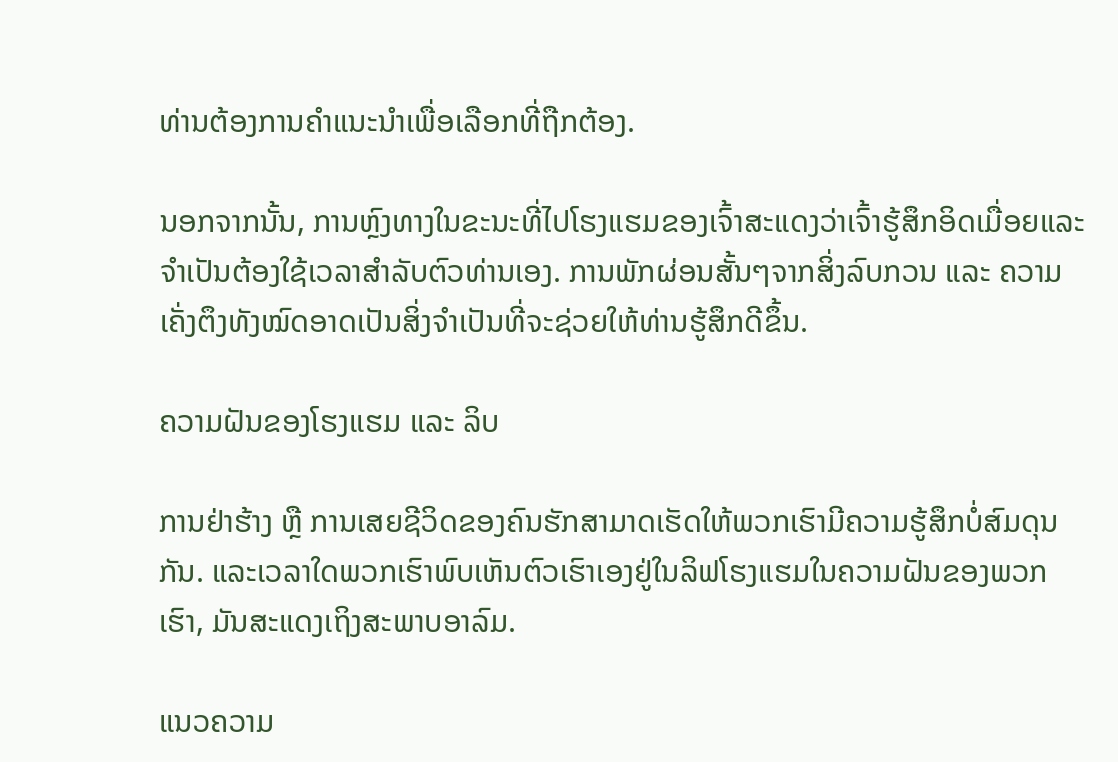ທ່ານຕ້ອງການຄໍາແນະນໍາເພື່ອເລືອກທີ່ຖືກຕ້ອງ.

ນອກຈາກນັ້ນ, ການຫຼົງທາງໃນຂະນະທີ່ໄປໂຮງແຮມຂອງເຈົ້າສະແດງວ່າເຈົ້າຮູ້ສຶກອິດເມື່ອຍແລະຈໍາເປັນຕ້ອງໃຊ້ເວລາສໍາລັບຕົວທ່ານເອງ. ການພັກຜ່ອນສັ້ນໆຈາກສິ່ງລົບກວນ ແລະ ຄວາມເຄັ່ງຕຶງທັງໝົດອາດເປັນສິ່ງຈຳເປັນທີ່ຈະຊ່ວຍໃຫ້ທ່ານຮູ້ສຶກດີຂຶ້ນ.

ຄວາມຝັນຂອງໂຮງແຮມ ແລະ ລິບ

ການຢ່າຮ້າງ ຫຼື ການເສຍຊີວິດຂອງຄົນຮັກສາມາດເຮັດໃຫ້ພວກເຮົາມີຄວາມຮູ້ສຶກບໍ່ສົມດຸນກັນ. ແລະເວລາໃດພວກເຮົາພົບເຫັນຕົວເຮົາເອງຢູ່ໃນລິຟໂຮງແຮມໃນຄວາມຝັນຂອງພວກເຮົາ, ມັນສະແດງເຖິງສະພາບອາລົມ.

ແນວຄວາມ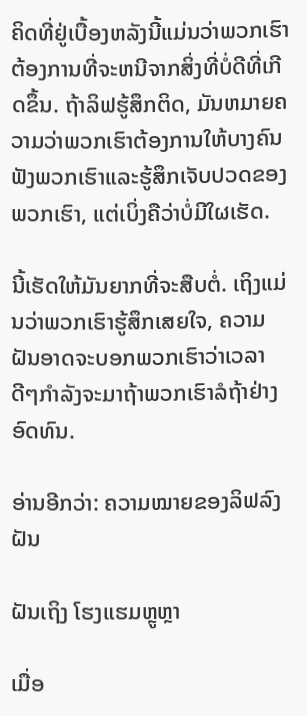ຄິດທີ່ຢູ່ເບື້ອງຫລັງນີ້ແມ່ນວ່າພວກເຮົາຕ້ອງການທີ່ຈະຫນີຈາກສິ່ງທີ່ບໍ່ດີທີ່ເກີດຂຶ້ນ. ຖ້າລິຟຮູ້ສຶກຕິດ, ມັນຫມາຍຄວາມວ່າພວກເຮົາຕ້ອງການໃຫ້ບາງຄົນຟັງພວກເຮົາແລະຮູ້ສຶກເຈັບປວດຂອງພວກເຮົາ, ແຕ່ເບິ່ງຄືວ່າບໍ່ມີໃຜເຮັດ.

ນີ້ເຮັດໃຫ້ມັນຍາກທີ່ຈະສືບຕໍ່. ເຖິງແມ່ນວ່າພວກເຮົາຮູ້ສຶກເສຍໃຈ, ຄວາມຝັນອາດຈະບອກພວກເຮົາວ່າເວລາດີໆກຳລັງຈະມາຖ້າພວກເຮົາລໍຖ້າຢ່າງອົດທົນ.

ອ່ານອີກວ່າ: ຄວາມໝາຍຂອງລິຟລົງຝັນ

ຝັນເຖິງ ໂຮງແຮມຫຼູຫຼາ

ເມື່ອ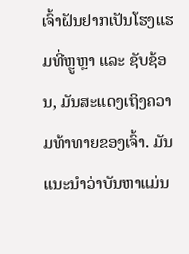ເຈົ້າຝັນຢາກເປັນໂຮງແຮມທີ່ຫຼູຫຼາ ແລະ ຊັບຊ້ອນ, ມັນສະແດງເຖິງຄວາມທ້າທາຍຂອງເຈົ້າ. ມັນແນະນໍາວ່າບັນຫາແມ່ນ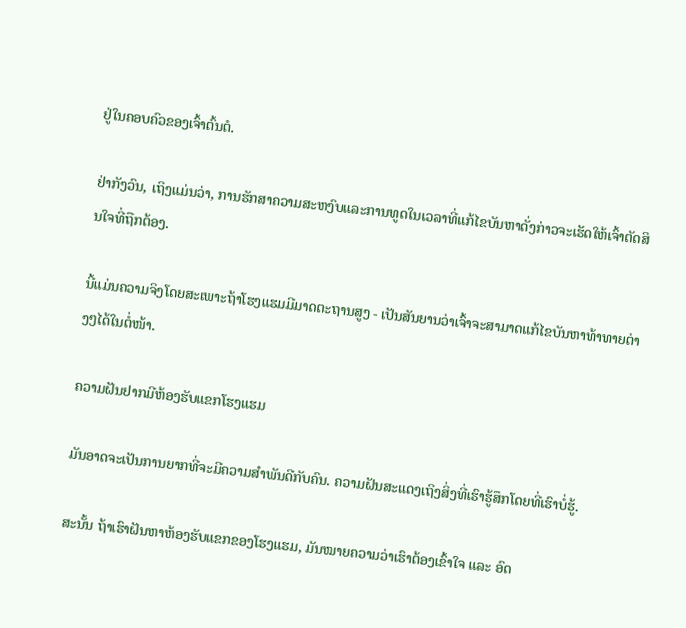ຢູ່ໃນຄອບຄົວຂອງເຈົ້າຕົ້ນຕໍ.

ຢ່າກັງວົນ, ເຖິງແມ່ນວ່າ, ການຮັກສາຄວາມສະຫງົບແລະການທູດໃນເວລາທີ່ແກ້ໄຂບັນຫາດັ່ງກ່າວຈະເຮັດໃຫ້ເຈົ້າຕັດສິນໃຈທີ່ຖືກຕ້ອງ.

ນີ້ແມ່ນຄວາມຈິງໂດຍສະເພາະຖ້າໂຮງແຮມມີມາດຕະຖານສູງ - ເປັນສັນຍານວ່າເຈົ້າຈະສາມາດແກ້ໄຂບັນຫາທ້າທາຍຕ່າງໆໄດ້ໃນຕໍ່ໜ້າ.

ຄວາມຝັນຢາກມີຫ້ອງຮັບແຂກໂຮງແຮມ

ມັນອາດຈະເປັນການຍາກທີ່ຈະມີຄວາມສໍາພັນດີກັບຄົນ. ຄວາມຝັນສະແດງເຖິງສິ່ງທີ່ເຮົາຮູ້ສຶກໂດຍທີ່ເຮົາບໍ່ຮູ້.

ສະນັ້ນ ຖ້າເຮົາຝັນຫາຫ້ອງຮັບແຂກຂອງໂຮງແຮມ, ມັນໝາຍຄວາມວ່າເຮົາຕ້ອງເຂົ້າໃຈ ແລະ ອົດ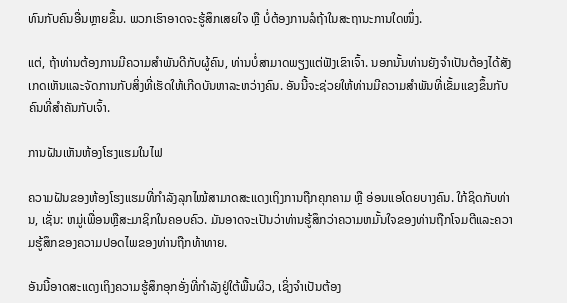ທົນກັບຄົນອື່ນຫຼາຍຂຶ້ນ. ພວກເຮົາອາດຈະຮູ້ສຶກເສຍໃຈ ຫຼື ບໍ່ຕ້ອງການລໍຖ້າໃນສະຖານະການໃດໜຶ່ງ.

ແຕ່, ຖ້າທ່ານຕ້ອງການມີຄວາມສໍາພັນດີກັບຜູ້ຄົນ, ທ່ານບໍ່ສາມາດພຽງແຕ່ຟັງເຂົາເຈົ້າ. ນອກນັ້ນທ່ານຍັງຈໍາເປັນຕ້ອງໄດ້ສັງເກດເຫັນແລະຈັດການກັບສິ່ງທີ່ເຮັດໃຫ້ເກີດບັນຫາລະຫວ່າງຄົນ. ອັນນີ້ຈະຊ່ວຍໃຫ້ທ່ານມີຄວາມສຳພັນທີ່ເຂັ້ມແຂງຂຶ້ນກັບຄົນທີ່ສຳຄັນກັບເຈົ້າ.

ການຝັນເຫັນຫ້ອງໂຮງແຮມໃນໄຟ

ຄວາມຝັນຂອງຫ້ອງໂຮງແຮມທີ່ກຳລັງລຸກໄໝ້ສາມາດສະແດງເຖິງການຖືກຄຸກຄາມ ຫຼື ອ່ອນແອໂດຍບາງຄົນ. ໃກ້ຊິດກັບທ່ານ, ເຊັ່ນ: ຫມູ່ເພື່ອນຫຼືສະມາຊິກໃນຄອບຄົວ. ມັນອາດຈະເປັນວ່າທ່ານຮູ້ສຶກວ່າຄວາມຫມັ້ນໃຈຂອງທ່ານຖືກໂຈມຕີແລະຄວາມຮູ້ສຶກຂອງຄວາມປອດໄພຂອງທ່ານຖືກທ້າທາຍ.

ອັນນີ້ອາດສະແດງເຖິງຄວາມຮູ້ສຶກອຸກອັ່ງທີ່ກໍາລັງຢູ່ໃຕ້ພື້ນຜິວ, ເຊິ່ງຈໍາເປັນຕ້ອງ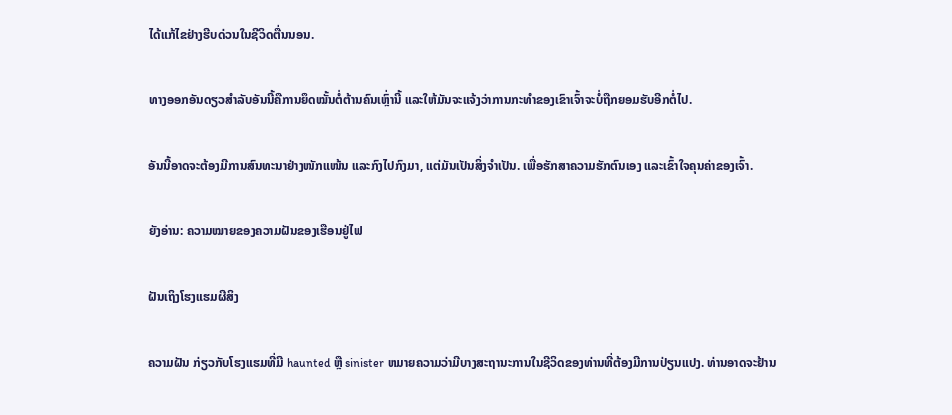ໄດ້ແກ້ໄຂຢ່າງຮີບດ່ວນໃນຊີວິດຕື່ນນອນ.

ທາງອອກອັນດຽວສຳລັບອັນນີ້ຄືການຍຶດໝັ້ນຕໍ່ຕ້ານຄົນເຫຼົ່ານີ້ ແລະໃຫ້ມັນຈະແຈ້ງວ່າການກະທຳຂອງເຂົາເຈົ້າຈະບໍ່ຖືກຍອມຮັບອີກຕໍ່ໄປ.

ອັນນີ້ອາດຈະຕ້ອງມີການສົນທະນາຢ່າງໜັກແໜ້ນ ແລະກົງໄປກົງມາ, ແຕ່ມັນເປັນສິ່ງຈໍາເປັນ. ເພື່ອຮັກສາຄວາມຮັກຕົນເອງ ແລະເຂົ້າໃຈຄຸນຄ່າຂອງເຈົ້າ.

ຍັງອ່ານ: ຄວາມໝາຍຂອງຄວາມຝັນຂອງເຮືອນຢູ່ໄຟ

ຝັນເຖິງໂຮງແຮມຜີສິງ

ຄວາມຝັນ ກ່ຽວກັບໂຮງແຮມທີ່ມີ haunted ຫຼື sinister ຫມາຍຄວາມວ່າມີບາງສະຖານະການໃນຊີວິດຂອງທ່ານທີ່ຕ້ອງມີການປ່ຽນແປງ. ທ່ານອາດຈະຢ້ານ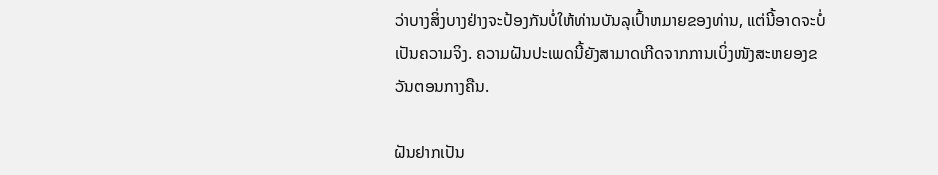ວ່າບາງສິ່ງບາງຢ່າງຈະປ້ອງກັນບໍ່ໃຫ້ທ່ານບັນລຸເປົ້າຫມາຍຂອງທ່ານ, ແຕ່ນີ້ອາດຈະບໍ່ເປັນຄວາມຈິງ. ຄວາມຝັນປະເພດນີ້ຍັງສາມາດເກີດຈາກການເບິ່ງໜັງສະຫຍອງຂວັນຕອນກາງຄືນ.

ຝັນຢາກເປັນ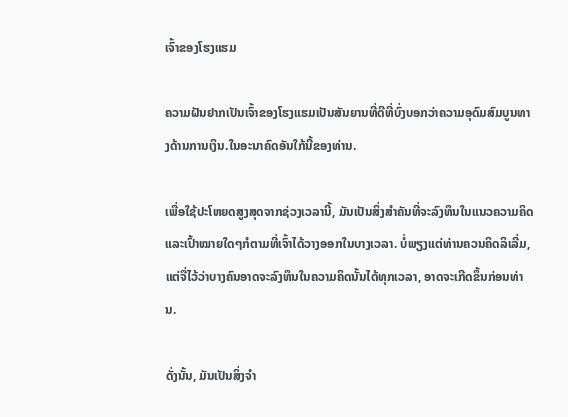ເຈົ້າຂອງໂຮງແຮມ

ຄວາມຝັນຢາກເປັນເຈົ້າຂອງໂຮງແຮມເປັນສັນຍານທີ່ດີທີ່ບົ່ງບອກວ່າຄວາມອຸດົມສົມບູນທາງດ້ານການເງິນ.ໃນອະນາຄົດອັນໃກ້ນີ້ຂອງທ່ານ.

ເພື່ອໃຊ້ປະໂຫຍດສູງສຸດຈາກຊ່ວງເວລານີ້, ມັນເປັນສິ່ງສໍາຄັນທີ່ຈະລົງທຶນໃນແນວຄວາມຄິດ ແລະເປົ້າໝາຍໃດໆກໍຕາມທີ່ເຈົ້າໄດ້ວາງອອກໃນບາງເວລາ. ບໍ່ພຽງແຕ່ທ່ານຄວນຄິດລິເລີ່ມ, ແຕ່ຈື່ໄວ້ວ່າບາງຄົນອາດຈະລົງທຶນໃນຄວາມຄິດນັ້ນໄດ້ທຸກເວລາ, ອາດຈະເກີດຂຶ້ນກ່ອນທ່ານ.

ດັ່ງນັ້ນ, ມັນເປັນສິ່ງຈໍາ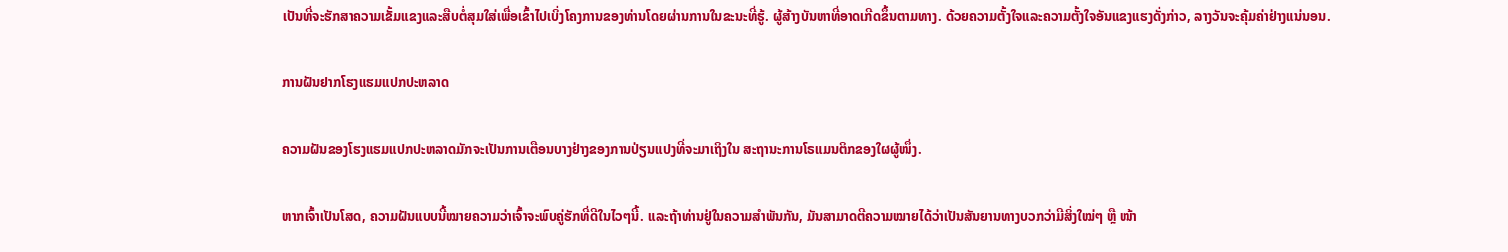ເປັນທີ່ຈະຮັກສາຄວາມເຂັ້ມແຂງແລະສືບຕໍ່ສຸມໃສ່ເພື່ອເຂົ້າໄປເບິ່ງໂຄງການຂອງທ່ານໂດຍຜ່ານການໃນຂະນະທີ່ຮູ້. ຜູ້ສ້າງບັນຫາທີ່ອາດເກີດຂຶ້ນຕາມທາງ. ດ້ວຍຄວາມຕັ້ງໃຈແລະຄວາມຕັ້ງໃຈອັນແຂງແຮງດັ່ງກ່າວ, ລາງວັນຈະຄຸ້ມຄ່າຢ່າງແນ່ນອນ.

ການຝັນຢາກໂຮງແຮມແປກປະຫລາດ

ຄວາມຝັນຂອງໂຮງແຮມແປກປະຫລາດມັກຈະເປັນການເຕືອນບາງຢ່າງຂອງການປ່ຽນແປງທີ່ຈະມາເຖິງໃນ ສະຖານະການໂຣແມນຕິກຂອງໃຜຜູ້ໜຶ່ງ.

ຫາກເຈົ້າເປັນໂສດ, ຄວາມຝັນແບບນີ້ໝາຍຄວາມວ່າເຈົ້າຈະພົບຄູ່ຮັກທີ່ດີໃນໄວໆນີ້. ແລະຖ້າທ່ານຢູ່ໃນຄວາມສຳພັນກັນ, ມັນສາມາດຕີຄວາມໝາຍໄດ້ວ່າເປັນສັນຍານທາງບວກວ່າມີສິ່ງໃໝ່ໆ ຫຼື ໜ້າ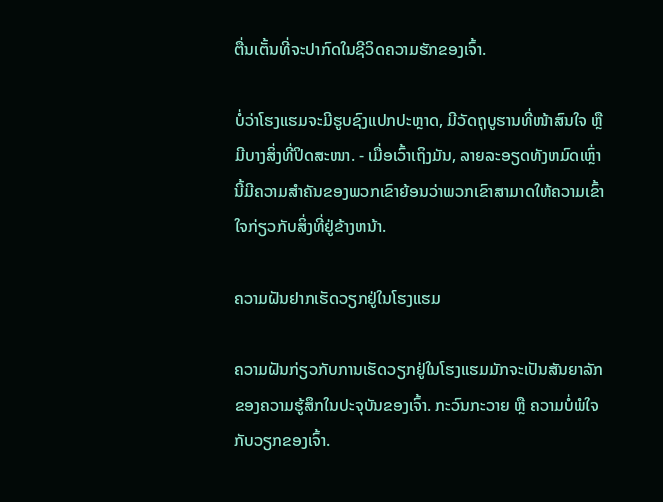ຕື່ນເຕັ້ນທີ່ຈະປາກົດໃນຊີວິດຄວາມຮັກຂອງເຈົ້າ.

ບໍ່ວ່າໂຮງແຮມຈະມີຮູບຊົງແປກປະຫຼາດ, ມີວັດຖຸບູຮານທີ່ໜ້າສົນໃຈ ຫຼື ມີບາງສິ່ງທີ່ປິດສະໜາ. - ເມື່ອເວົ້າເຖິງມັນ, ລາຍລະອຽດທັງຫມົດເຫຼົ່ານີ້ມີຄວາມສໍາຄັນຂອງພວກເຂົາຍ້ອນວ່າພວກເຂົາສາມາດໃຫ້ຄວາມເຂົ້າໃຈກ່ຽວກັບສິ່ງທີ່ຢູ່ຂ້າງຫນ້າ.

ຄວາມຝັນຢາກເຮັດວຽກຢູ່ໃນໂຮງແຮມ

ຄວາມຝັນກ່ຽວກັບການເຮັດວຽກຢູ່ໃນໂຮງແຮມມັກຈະເປັນສັນຍາລັກຂອງຄວາມຮູ້ສຶກໃນປະຈຸບັນຂອງເຈົ້າ. ກະວົນກະວາຍ ຫຼື ຄວາມບໍ່ພໍໃຈກັບວຽກຂອງເຈົ້າ.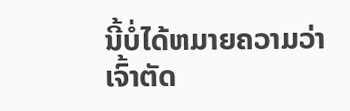ນີ້ບໍ່ໄດ້ຫມາຍຄວາມວ່າເຈົ້າຕັດ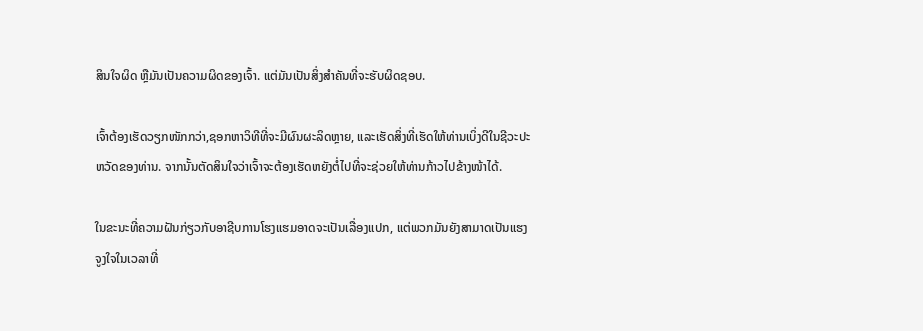ສິນໃຈຜິດ ຫຼືມັນເປັນຄວາມຜິດຂອງເຈົ້າ. ແຕ່ມັນເປັນສິ່ງສໍາຄັນທີ່ຈະຮັບຜິດຊອບ.

ເຈົ້າຕ້ອງເຮັດວຽກໜັກກວ່າ,ຊອກຫາວິທີທີ່ຈະມີຜົນຜະລິດຫຼາຍ, ແລະເຮັດສິ່ງທີ່ເຮັດໃຫ້ທ່ານເບິ່ງດີໃນຊີວະປະຫວັດຂອງທ່ານ. ຈາກນັ້ນຕັດສິນໃຈວ່າເຈົ້າຈະຕ້ອງເຮັດຫຍັງຕໍ່ໄປທີ່ຈະຊ່ວຍໃຫ້ທ່ານກ້າວໄປຂ້າງໜ້າໄດ້.

ໃນຂະນະທີ່ຄວາມຝັນກ່ຽວກັບອາຊີບການໂຮງແຮມອາດຈະເປັນເລື່ອງແປກ, ແຕ່ພວກມັນຍັງສາມາດເປັນແຮງຈູງໃຈໃນເວລາທີ່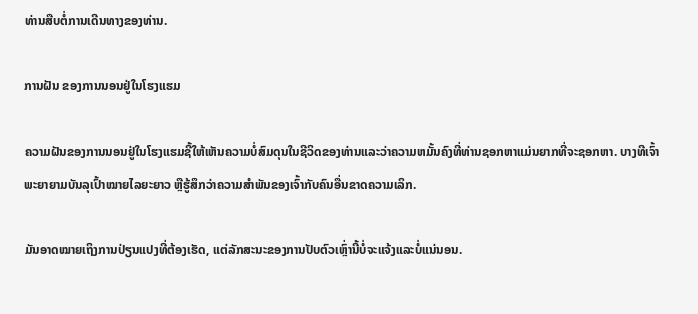ທ່ານສືບຕໍ່ການເດີນທາງຂອງທ່ານ.

ການຝັນ ຂອງການນອນຢູ່ໃນໂຮງແຮມ

ຄວາມຝັນຂອງການນອນຢູ່ໃນໂຮງແຮມຊີ້ໃຫ້ເຫັນຄວາມບໍ່ສົມດຸນໃນຊີວິດຂອງທ່ານແລະວ່າຄວາມຫມັ້ນຄົງທີ່ທ່ານຊອກຫາແມ່ນຍາກທີ່ຈະຊອກຫາ. ບາງທີເຈົ້າພະຍາຍາມບັນລຸເປົ້າໝາຍໄລຍະຍາວ ຫຼືຮູ້ສຶກວ່າຄວາມສຳພັນຂອງເຈົ້າກັບຄົນອື່ນຂາດຄວາມເລິກ.

ມັນອາດໝາຍເຖິງການປ່ຽນແປງທີ່ຕ້ອງເຮັດ, ແຕ່ລັກສະນະຂອງການປັບຕົວເຫຼົ່ານີ້ບໍ່ຈະແຈ້ງແລະບໍ່ແນ່ນອນ.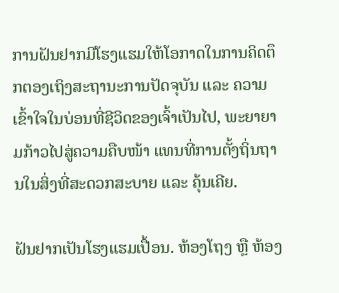ການຝັນຢາກມີໂຮງແຮມໃຫ້ໂອກາດໃນການຄິດຕຶກຕອງເຖິງສະຖານະການປັດຈຸບັນ ແລະ ຄວາມເຂົ້າໃຈໃນບ່ອນທີ່ຊີວິດຂອງເຈົ້າເປັນໄປ, ພະຍາຍາມກ້າວໄປສູ່ຄວາມຄືບໜ້າ ແທນທີ່ການຕັ້ງຖິ່ນຖານໃນສິ່ງທີ່ສະດວກສະບາຍ ແລະ ຄຸ້ນເຄີຍ.

ຝັນຢາກເປັນໂຮງແຮມເປື້ອນ. ຫ້ອງໂຖງ ຫຼື ຫ້ອງ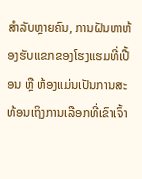ສຳລັບຫຼາຍຄົນ, ການຝັນຫາຫ້ອງຮັບແຂກຂອງໂຮງແຮມທີ່ເປື້ອນ ຫຼື ຫ້ອງແມ່ນເປັນການສະທ້ອນເຖິງການເລືອກທີ່ເຂົາເຈົ້າ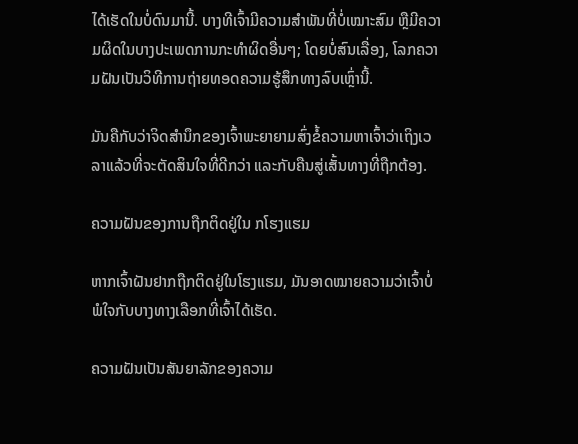ໄດ້ເຮັດໃນບໍ່ດົນມານີ້. ບາງທີເຈົ້າມີຄວາມສໍາພັນທີ່ບໍ່ເໝາະສົມ ຫຼືມີຄວາມຜິດໃນບາງປະເພດການກະທຳຜິດອື່ນໆ; ໂດຍບໍ່ສົນເລື່ອງ, ໂລກຄວາມຝັນເປັນວິທີການຖ່າຍທອດຄວາມຮູ້ສຶກທາງລົບເຫຼົ່ານີ້.

ມັນຄືກັບວ່າຈິດສຳນຶກຂອງເຈົ້າພະຍາຍາມສົ່ງຂໍ້ຄວາມຫາເຈົ້າວ່າເຖິງເວລາແລ້ວທີ່ຈະຕັດສິນໃຈທີ່ດີກວ່າ ແລະກັບຄືນສູ່ເສັ້ນທາງທີ່ຖືກຕ້ອງ.

ຄວາມຝັນຂອງການຖືກຕິດຢູ່ໃນ ກໂຮງແຮມ

ຫາກເຈົ້າຝັນຢາກຖືກຕິດຢູ່ໃນໂຮງແຮມ, ມັນອາດໝາຍຄວາມວ່າເຈົ້າບໍ່ພໍໃຈກັບບາງທາງເລືອກທີ່ເຈົ້າໄດ້ເຮັດ.

ຄວາມຝັນເປັນສັນຍາລັກຂອງຄວາມ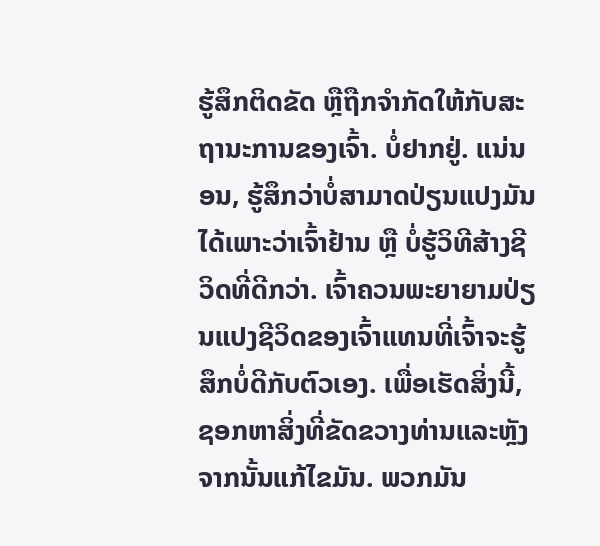ຮູ້ສຶກຕິດຂັດ ຫຼືຖືກຈຳກັດໃຫ້ກັບສະຖານະການຂອງເຈົ້າ. ບໍ່ຢາກຢູ່. ແນ່ນອນ, ຮູ້ສຶກວ່າບໍ່ສາມາດປ່ຽນແປງມັນໄດ້ເພາະວ່າເຈົ້າຢ້ານ ຫຼື ບໍ່ຮູ້ວິທີສ້າງຊີວິດທີ່ດີກວ່າ. ເຈົ້າຄວນພະຍາຍາມປ່ຽນແປງຊີວິດຂອງເຈົ້າແທນທີ່ເຈົ້າຈະຮູ້ສຶກບໍ່ດີກັບຕົວເອງ. ເພື່ອເຮັດສິ່ງນີ້, ຊອກຫາສິ່ງທີ່ຂັດຂວາງທ່ານແລະຫຼັງຈາກນັ້ນແກ້ໄຂມັນ. ພວກມັນ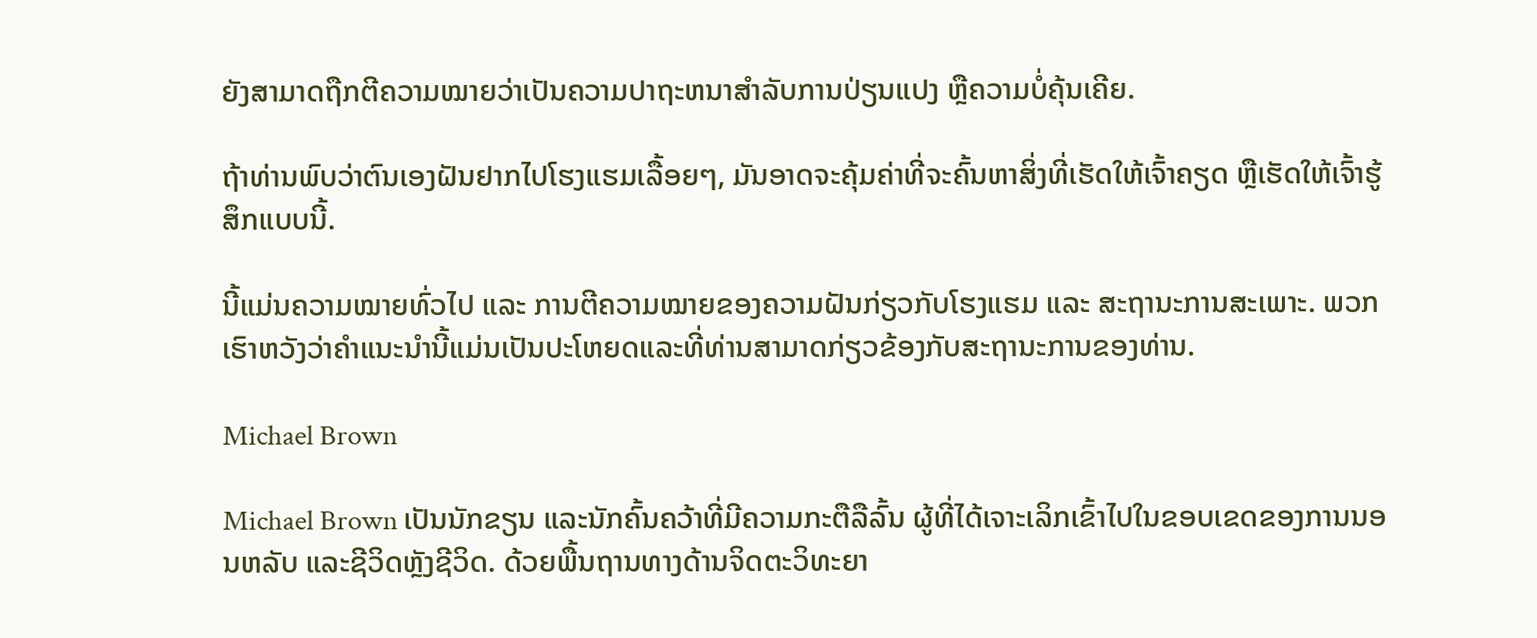ຍັງສາມາດຖືກຕີຄວາມໝາຍວ່າເປັນຄວາມປາຖະຫນາສໍາລັບການປ່ຽນແປງ ຫຼືຄວາມບໍ່ຄຸ້ນເຄີຍ.

ຖ້າທ່ານພົບວ່າຕົນເອງຝັນຢາກໄປໂຮງແຮມເລື້ອຍໆ, ມັນອາດຈະຄຸ້ມຄ່າທີ່ຈະຄົ້ນຫາສິ່ງທີ່ເຮັດໃຫ້ເຈົ້າຄຽດ ຫຼືເຮັດໃຫ້ເຈົ້າຮູ້ສຶກແບບນີ້.

ນີ້ແມ່ນຄວາມໝາຍທົ່ວໄປ ແລະ ການຕີຄວາມໝາຍຂອງຄວາມຝັນກ່ຽວກັບໂຮງແຮມ ແລະ ສະຖານະການສະເພາະ. ພວກເຮົາຫວັງວ່າຄໍາແນະນໍານີ້ແມ່ນເປັນປະໂຫຍດແລະທີ່ທ່ານສາມາດກ່ຽວຂ້ອງກັບສະຖານະການຂອງທ່ານ.

Michael Brown

Michael Brown ເປັນນັກຂຽນ ແລະນັກຄົ້ນຄວ້າທີ່ມີຄວາມກະຕືລືລົ້ນ ຜູ້ທີ່ໄດ້ເຈາະເລິກເຂົ້າໄປໃນຂອບເຂດຂອງການນອນຫລັບ ແລະຊີວິດຫຼັງຊີວິດ. ດ້ວຍພື້ນຖານທາງດ້ານຈິດຕະວິທະຍາ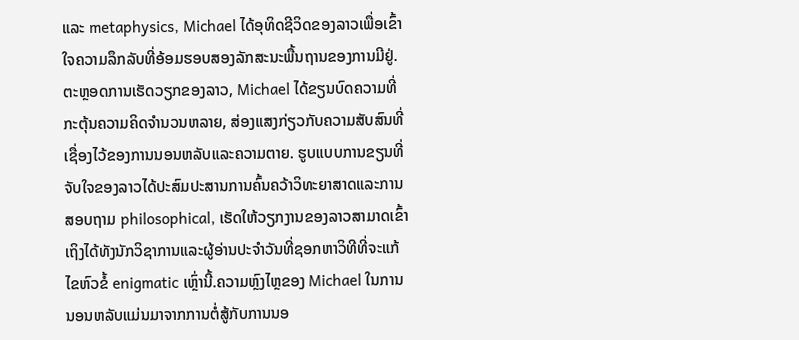ແລະ metaphysics, Michael ໄດ້ອຸທິດຊີວິດຂອງລາວເພື່ອເຂົ້າໃຈຄວາມລຶກລັບທີ່ອ້ອມຮອບສອງລັກສະນະພື້ນຖານຂອງການມີຢູ່.ຕະຫຼອດການເຮັດວຽກຂອງລາວ, Michael ໄດ້ຂຽນບົດຄວາມທີ່ກະຕຸ້ນຄວາມຄິດຈໍານວນຫລາຍ, ສ່ອງແສງກ່ຽວກັບຄວາມສັບສົນທີ່ເຊື່ອງໄວ້ຂອງການນອນຫລັບແລະຄວາມຕາຍ. ຮູບແບບການຂຽນທີ່ຈັບໃຈຂອງລາວໄດ້ປະສົມປະສານການຄົ້ນຄວ້າວິທະຍາສາດແລະການສອບຖາມ philosophical, ເຮັດໃຫ້ວຽກງານຂອງລາວສາມາດເຂົ້າເຖິງໄດ້ທັງນັກວິຊາການແລະຜູ້ອ່ານປະຈໍາວັນທີ່ຊອກຫາວິທີທີ່ຈະແກ້ໄຂຫົວຂໍ້ enigmatic ເຫຼົ່ານີ້.ຄວາມຫຼົງໄຫຼຂອງ Michael ໃນການນອນຫລັບແມ່ນມາຈາກການຕໍ່ສູ້ກັບການນອ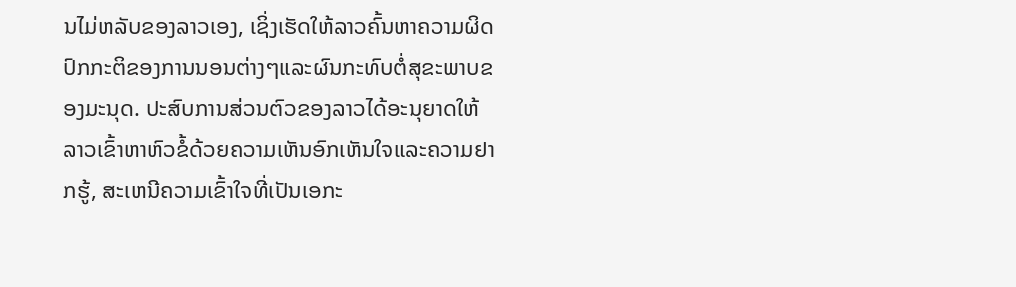ນໄມ່ຫລັບຂອງລາວເອງ, ເຊິ່ງເຮັດໃຫ້ລາວຄົ້ນຫາຄວາມຜິດປົກກະຕິຂອງການນອນຕ່າງໆແລະຜົນກະທົບຕໍ່ສຸຂະພາບຂອງມະນຸດ. ປະສົບການສ່ວນຕົວຂອງລາວໄດ້ອະນຸຍາດໃຫ້ລາວເຂົ້າຫາຫົວຂໍ້ດ້ວຍຄວາມເຫັນອົກເຫັນໃຈແລະຄວາມຢາກຮູ້, ສະເຫນີຄວາມເຂົ້າໃຈທີ່ເປັນເອກະ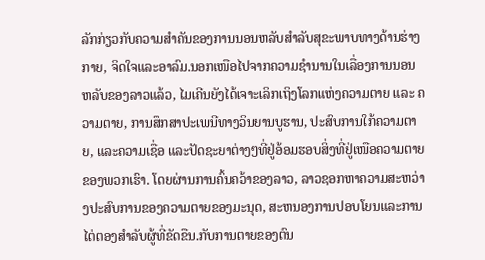ລັກກ່ຽວກັບຄວາມສໍາຄັນຂອງການນອນຫລັບສໍາລັບສຸຂະພາບທາງດ້ານຮ່າງກາຍ, ຈິດໃຈແລະອາລົມ.ນອກເໜືອໄປຈາກຄວາມຊຳນານໃນເລື່ອງການນອນຫລັບຂອງລາວແລ້ວ, ໄມເຄີນຍັງໄດ້ເຈາະເລິກເຖິງໂລກແຫ່ງຄວາມຕາຍ ແລະ ຄວາມຕາຍ, ການສຶກສາປະເພນີທາງວິນຍານບູຮານ, ປະສົບການໃກ້ຄວາມຕາຍ, ແລະຄວາມເຊື່ອ ແລະປັດຊະຍາຕ່າງໆທີ່ຢູ່ອ້ອມຮອບສິ່ງທີ່ຢູ່ເໜືອຄວາມຕາຍຂອງພວກເຮົາ. ໂດຍຜ່ານການຄົ້ນຄວ້າຂອງລາວ, ລາວຊອກຫາຄວາມສະຫວ່າງປະສົບການຂອງຄວາມຕາຍຂອງມະນຸດ, ສະຫນອງການປອບໂຍນແລະການໄຕ່ຕອງສໍາລັບຜູ້ທີ່ຂັດຂືນ.ກັບການຕາຍຂອງຕົນ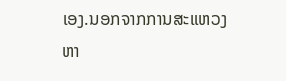ເອງ.ນອກຈາກການສະແຫວງຫາ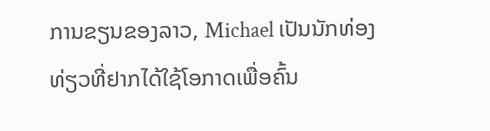ການຂຽນຂອງລາວ, Michael ເປັນນັກທ່ອງທ່ຽວທີ່ຢາກໄດ້ໃຊ້ໂອກາດເພື່ອຄົ້ນ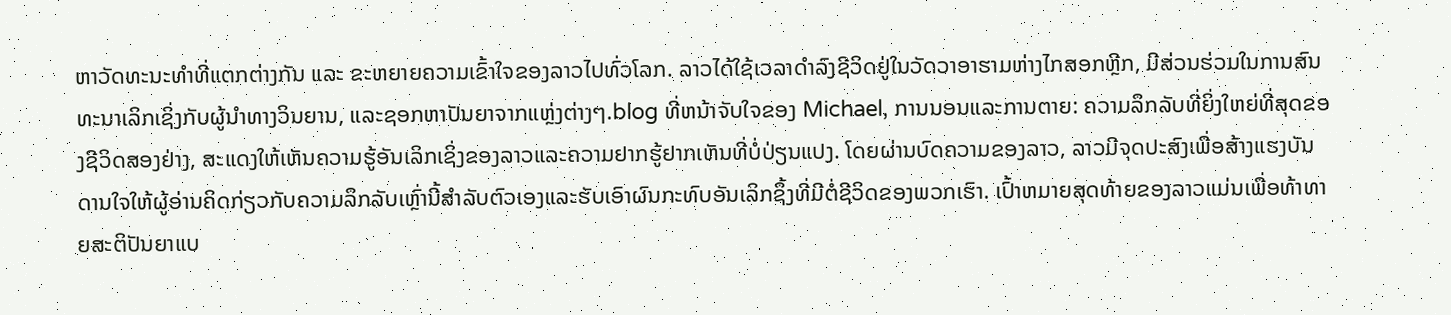ຫາວັດທະນະທຳທີ່ແຕກຕ່າງກັນ ແລະ ຂະຫຍາຍຄວາມເຂົ້າໃຈຂອງລາວໄປທົ່ວໂລກ. ລາວໄດ້ໃຊ້ເວລາດໍາລົງຊີວິດຢູ່ໃນວັດວາອາຮາມຫ່າງໄກສອກຫຼີກ, ມີສ່ວນຮ່ວມໃນການສົນທະນາເລິກເຊິ່ງກັບຜູ້ນໍາທາງວິນຍານ, ແລະຊອກຫາປັນຍາຈາກແຫຼ່ງຕ່າງໆ.blog ທີ່ຫນ້າຈັບໃຈຂອງ Michael, ການນອນແລະການຕາຍ: ຄວາມລຶກລັບທີ່ຍິ່ງໃຫຍ່ທີ່ສຸດຂອງຊີວິດສອງຢ່າງ, ສະແດງໃຫ້ເຫັນຄວາມຮູ້ອັນເລິກເຊິ່ງຂອງລາວແລະຄວາມຢາກຮູ້ຢາກເຫັນທີ່ບໍ່ປ່ຽນແປງ. ໂດຍຜ່ານບົດຄວາມຂອງລາວ, ລາວມີຈຸດປະສົງເພື່ອສ້າງແຮງບັນດານໃຈໃຫ້ຜູ້ອ່ານຄິດກ່ຽວກັບຄວາມລຶກລັບເຫຼົ່ານີ້ສໍາລັບຕົວເອງແລະຮັບເອົາຜົນກະທົບອັນເລິກຊຶ້ງທີ່ມີຕໍ່ຊີວິດຂອງພວກເຮົາ. ເປົ້າຫມາຍສຸດທ້າຍຂອງລາວແມ່ນເພື່ອທ້າທາຍສະຕິປັນຍາແບ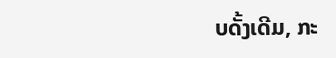ບດັ້ງເດີມ, ກະ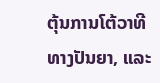ຕຸ້ນການໂຕ້ວາທີທາງປັນຍາ, ແລະ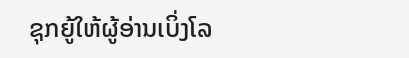ຊຸກຍູ້ໃຫ້ຜູ້ອ່ານເບິ່ງໂລ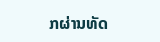ກຜ່ານທັດ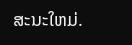ສະນະໃຫມ່.